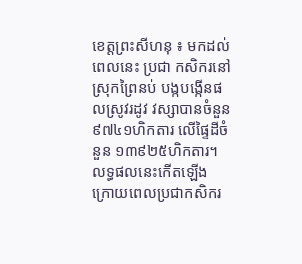ខេត្តព្រះសីហនុ ៖ មកដល់ពេលនេះ ប្រជា កសិករនៅស្រុកព្រៃនប់ បង្កបង្កើនផលស្រូវរដូវ វស្សាបានចំនួន៩៧៤១ហិកតារ លើផ្ទៃដីចំនួន ១៣៩២៥ហិកតារ។ លទ្ធផលនេះកើតឡើង ក្រោយពេលប្រជាកសិករ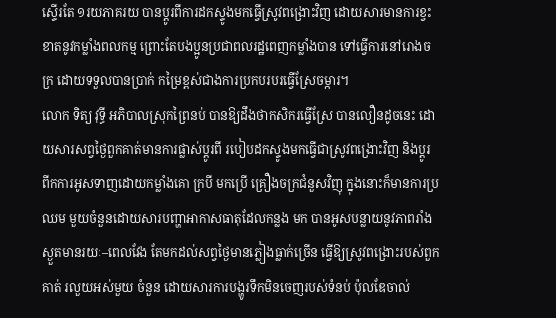ស្ទើរតែ ១រយភាគរយ បានប្តូរពីការដកស្ទូងមកធ្វើស្រូវពង្រោះវិញ ដោយសារមានការខ្វះខាតនូវកម្លាំងពលកម្ម ព្រោះតែបងប្អូនប្រជាពលរដ្ឋពេញកម្លាំងបាន ទៅធ្វើការនៅរោងចក្រ ដោយទទួលបានប្រាក់ កម្រៃខ្ពស់ជាងការប្រកបរបរធ្វើស្រែចម្ការ។
លោក ទិត្យ វុទ្ធី អភិបាលស្រុកព្រៃនប់ បានឱ្យដឹងថាកសិករធ្វើស្រែ បានលឿនដូចនេះ ដោយសារសព្វថ្ងៃពួកគាត់មានការផ្លាស់ប្តូរពី របៀបដកស្ទូងមកធ្វើជាស្រូវពង្រោះវិញ និងប្តូរ ពីកការអូសទាញដោយកម្លាំងគោ ក្របី មកប្រើ គ្រឿងចក្រជំនួសវិញុ ក្នុងនោះក៏មានការប្រឈម មួយចំនួនដោយសារបញ្ហាអាកាសធាតុដែលកន្លង មក បានអូសបន្លាយនូវភាពរាំងស្ងួតមានរយៈ–ពេលវែង តែមកដល់សព្វថ្ងៃមានភ្លៀងធ្លាក់ច្រើន ធ្វើឱ្យស្រូវពង្រោះរបស់ពួកគាត់ រលួយអស់មួយ ចំនួន ដោយសារការបង្ហូរទឹកមិនចេញរបស់ទំនប់ ប៉ុលឌែចាល់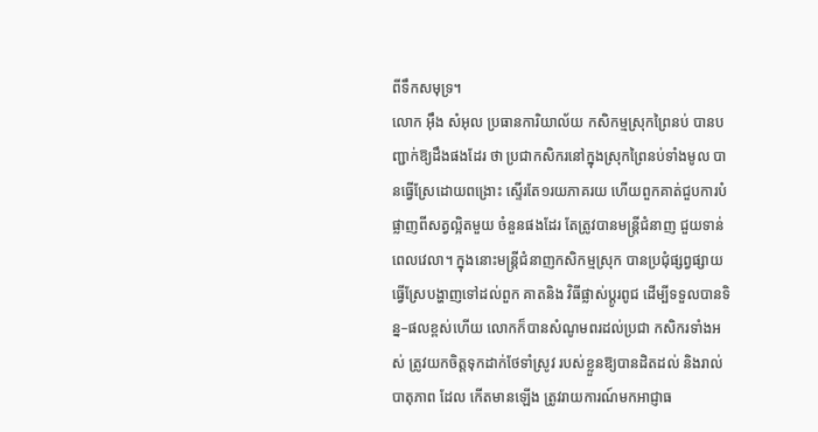ពីទឹកសមុទ្រ។
លោក អ៊ឹង សំអុល ប្រធានការិយាល័យ កសិកម្មស្រុកព្រៃនប់ បានបញ្ជាក់ឱ្យដឹងផងដែរ ថា ប្រជាកសិករនៅក្នុងស្រុកព្រៃនប់ទាំងមូល បានធ្វើស្រែដោយពង្រោះ ស្ទើរតែ១រយភាគរយ ហើយពួកគាត់ជួបការបំផ្លាញពីសត្វល្អិតមួយ ចំនួនផងដែរ តែត្រូវបានមន្ត្រីជំនាញ ជួយទាន់ ពេលវេលា។ ក្នុងនោះមន្ត្រីជំនាញកសិកម្មស្រុក បានប្រជុំផ្សព្វផ្សាយធ្វើស្រែបង្ហាញទៅដល់ពួក គាតនិង វិធីផ្លាស់ប្តូរពូជ ដើម្បីទទួលបានទិន្ន–ផលខ្ពស់ហើយ លោកក៏បានសំណូមពរដល់ប្រជា កសិករទាំងអស់ ត្រូវយកចិត្តទុកដាក់ថែទាំស្រូវ របស់ខ្លួនឱ្យបានដិតដល់ និងរាល់បាតុភាព ដែល កើតមានឡើង ត្រូវរាយការណ៍មកអាជ្ញាធ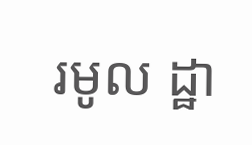រមូល ដ្ឋា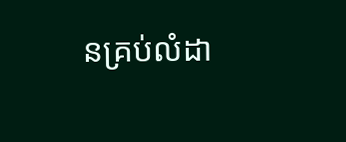នគ្រប់លំដា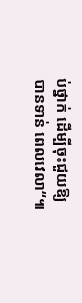ប់ថ្នាក់ ដើម្បីចុះជួយឱ្យបានទាន់ ពេលវេលា“៕